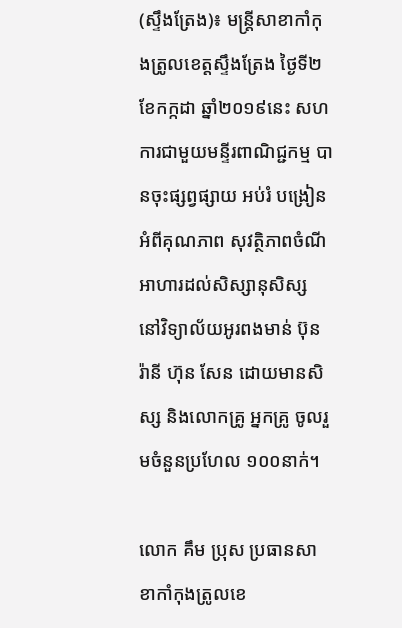(ស្ទឹងត្រែង)៖ មន្រ្តីសាខាកាំកុងត្រូលខេត្តស្ទឹងត្រែង ថ្ងៃទី២ ខែកក្កដា ឆ្នាំ២០១៩នេះ សហការជាមួយមន្ទីរពាណិជ្ជកម្ម បានចុះផ្សព្វផ្សាយ អប់រំ បង្រៀន អំពីគុណភាព សុវត្ថិភាពចំណី អាហារដល់សិស្សានុសិស្ស នៅវិទ្យាល័យអូរពងមាន់ ប៊ុន រ៉ានី ហ៊ុន សែន ដោយមានសិស្ស និងលោកគ្រូ អ្នកគ្រូ ចូលរួមចំនួនប្រហែល ១០០នាក់។

លោក គឹម ប្រុស ប្រធានសាខាកាំកុងត្រូលខេ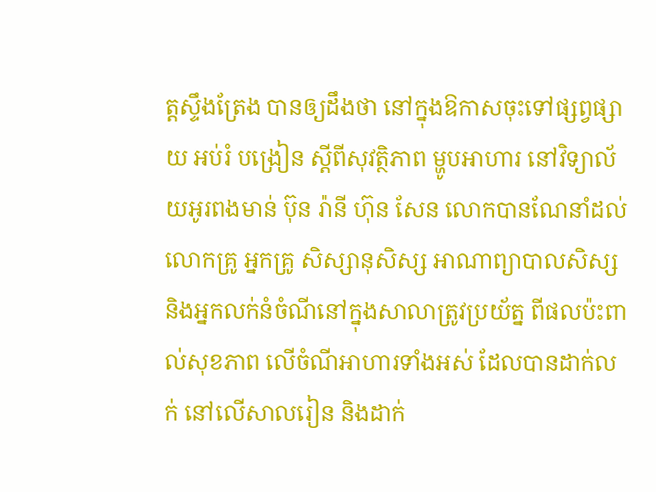ត្តស្ទឹងត្រែង បានឲ្យដឹងថា នៅក្នុងឱកាសចុះទៅផ្សព្វផ្សាយ អប់រំ បង្រៀន ស្ដីពីសុវត្ថិភាព ម្ហូបអាហារ នៅវិទ្យាល័យអូរពងមាន់ ប៊ុន រ៉ានី ហ៊ុន សែន លោកបានណែនាំដល់លោកគ្រូ អ្នកគ្រូ សិស្សានុសិស្ស អាណាព្យាបាលសិស្ស និងអ្នកលក់នំចំណីនៅក្នុងសាលាត្រូវប្រយ័ត្ន ពីផលប៉ះពាល់សុខភាព លើចំណីអាហារទាំងអស់ ដែលបានដាក់លក់ នៅលើសាលរៀន និងដាក់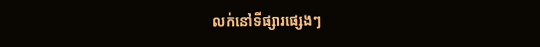លក់នៅទីផ្សារផ្សេងៗ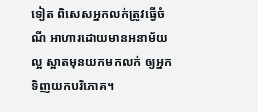ទៀត ពិសេសអ្នកលក់ត្រូវធ្វើចំណី អាហារដោយមានអនាម័យល្អ ស្អាតមុនយកមកលក់ ឲ្យអ្នកទិញយកបរិភោគ។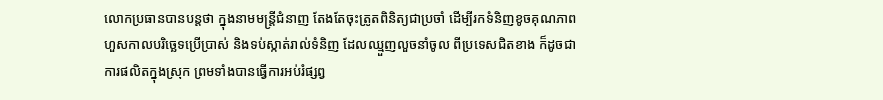លោកប្រធានបានបន្តថា ក្នុងនាមមន្រ្តីជំនាញ តែងតែចុះត្រូតពិនិត្យជាប្រចាំ ដើម្បីរកទំនិញខូចគុណភាព ហួសកាលបរិច្ឆេទប្រើប្រាស់ និងទប់ស្កាត់រាល់ទំនិញ ដែលឈ្មួញលួចនាំចូល ពីប្រទេសជិតខាង ក៏ដូចជា ការផលិតក្នុងស្រុក ព្រមទាំងបានធ្វើការអប់រំផ្សព្វ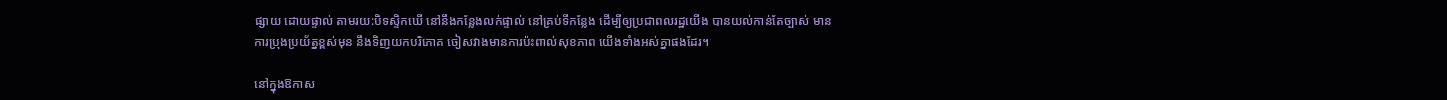ផ្សាយ ដោយផ្ទាល់ តាមរយ:បិទស្ទិកឃើ នៅនឹងកន្លែងលក់ផ្ទាល់ នៅគ្រប់ទីកន្លែង ដើម្បីឲ្យប្រជាពលរដ្ឋយើង បានយល់កាន់តែច្បាស់ មានការប្រុងប្រយ័ត្នខ្ពស់មុន នឹងទិញយកបរិភោគ ចៀសវាងមានការប៉ះពាល់សុខភាព យើងទាំងអស់គ្នាផងដែរ។

នៅក្នុងឱកាស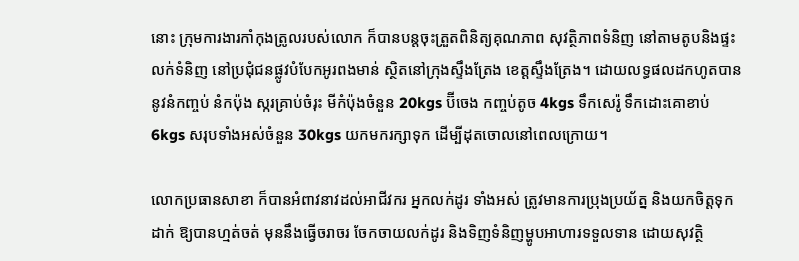នោះ ក្រុមការងារកាំកុងត្រូលរបស់លោក ក៏បានបន្តចុះត្រួតពិនិត្យគុណភាព សុវត្ថិភាពទំនិញ នៅតាមតូបនិងផ្ទះលក់ទំនិញ នៅប្រជុំជនផ្លូវបំបែកអូរពងមាន់ ស្ថិតនៅក្រុងស្ទឹងត្រែង ខេត្តស្ទឹងត្រែង។ ដោយលទ្ធផលដកហូតបាននូវនំកញ្ចប់ នំកប៉ុង ស្ករគ្រាប់ចំរុះ មីកំប៉ុងចំនួន 20kgs ប៊ីចេង កញ្ចប់តូច 4kgs ទឹកសេរ៉ូ ទឹកដោះគោខាប់ 6kgs សរុបទាំងអស់ចំនួន 30kgs យកមករក្សាទុក ដើម្បីដុតចោលនៅពេលក្រោយ។

លោកប្រធានសាខា ក៏បានអំពាវនាវដល់អាជីវករ អ្នកលក់ដូរ ទាំងអស់ ត្រូវមានការប្រុងប្រយ័ត្ន និងយកចិត្តទុកដាក់ ឱ្យបានហ្មត់ចត់ មុននឹងធ្វើចរាចរ ចែកចាយលក់ដូរ និងទិញទំនិញម្ហូបអាហារទទួលទាន ដោយសុវត្ថិ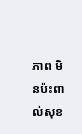ភាព មិនប៉ះពាល់សុខ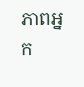ភាពអ្នក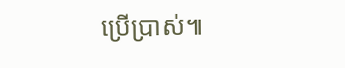ប្រើប្រាស់៕